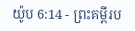យ៉ូប 6:14 - ព្រះគម្ពីរប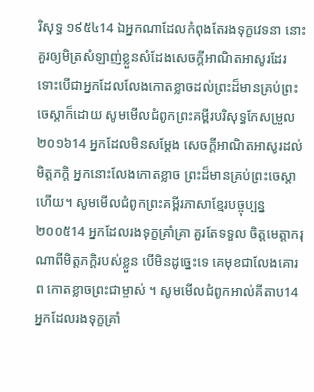រិសុទ្ធ ១៩៥៤14 ឯអ្នកណាដែលកំពុងតែរងទុក្ខវេទនា នោះគួរឲ្យមិត្រសំឡាញ់ខ្លួនសំដែងសេចក្ដីអាណិតអាសូរដែរ ទោះបើជាអ្នកដែលលែងកោតខ្លាចដល់ព្រះដ៏មានគ្រប់ព្រះចេស្តាក៏ដោយ សូមមើលជំពូកព្រះគម្ពីរបរិសុទ្ធកែសម្រួល ២០១៦14 អ្នកដែលមិនសម្ដែង សេចក្ដីអាណិតអាសូរដល់មិត្តភក្ដិ អ្នកនោះលែងកោតខ្លាច ព្រះដ៏មានគ្រប់ព្រះចេស្តា ហើយ។ សូមមើលជំពូកព្រះគម្ពីរភាសាខ្មែរបច្ចុប្បន្ន ២០០៥14 អ្នកដែលរងទុក្ខគ្រាំគ្រា គួរតែទទួល ចិត្តមេត្តាករុណាពីមិត្តភក្ដិរបស់ខ្លួន បើមិនដូច្នេះទេ គេមុខជាលែងគោរព កោតខ្លាចព្រះជាម្ចាស់ ។ សូមមើលជំពូកអាល់គីតាប14 អ្នកដែលរងទុក្ខគ្រាំ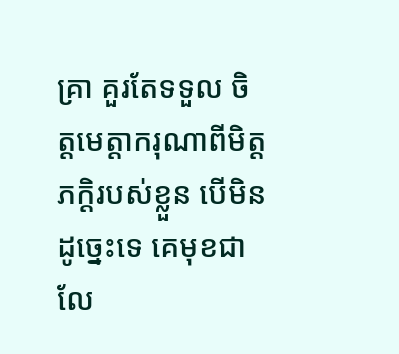គ្រា គួរតែទទួល ចិត្តមេត្តាករុណាពីមិត្តភក្ដិរបស់ខ្លួន បើមិនដូច្នេះទេ គេមុខជាលែ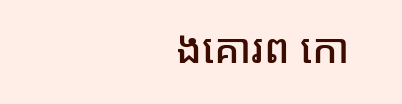ងគោរព កោ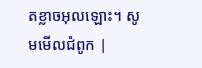តខ្លាចអុលឡោះ។ សូមមើលជំពូក |